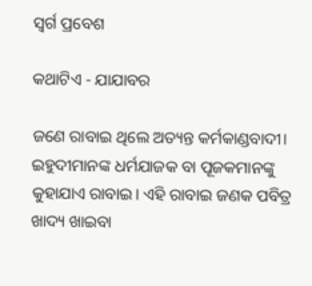ସ୍ବର୍ଗ ପ୍ରବେଶ

କଥାଟିଏ - ଯାଯାବର

ଜଣେ ରାବାଇ ଥିଲେ ଅତ୍ୟନ୍ତ କର୍ମକାଣ୍ଡବାଦୀ। ଇହୁଦୀମାନଙ୍କ ଧର୍ମଯାଜକ ବା ପୂଜକମାନଙ୍କୁ କୁହାଯାଏ ରାବାଇ। ଏହି ରାବାଇ ଜଣକ ପବିତ୍ର ଖାଦ୍ୟ ଖାଇବା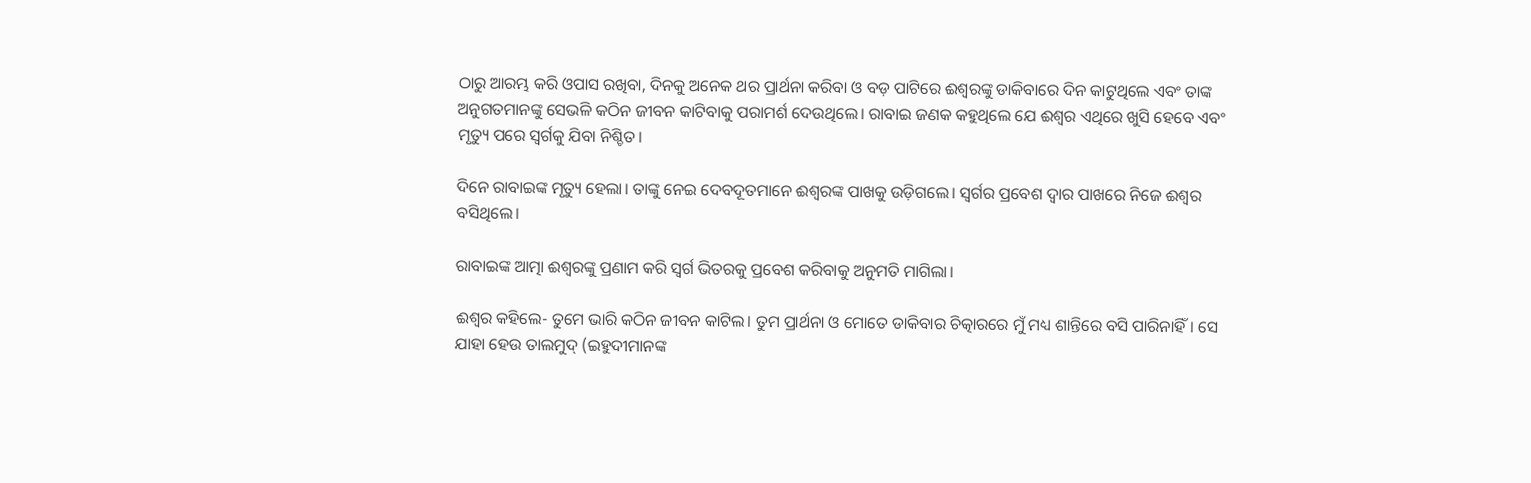ଠାରୁ ଆରମ୍ଭ କରି ଓପ‌ାସ ରଖିବା, ଦିନକୁ ଅନେକ ଥର ପ୍ରାର୍ଥନା କରିବା ଓ ବଡ଼ ପାଟିରେ ଈଶ୍ବରଙ୍କୁ ଡାକିବାରେ ଦିନ କାଟୁଥିଲେ ଏବଂ ତାଙ୍କ ଅନୁଗତମାନଙ୍କୁ ସେଭଳି କଠିନ ଜୀବନ କାଟିବାକୁ ପରାମର୍ଶ ଦେଉଥିଲେ। ରାବାଇ ଜଣକ କହୁଥିଲେ ଯେ ଈଶ୍ବର ଏଥିରେ ଖୁସି ହେବେ ଏବଂ ମୃତ୍ୟୁ ପରେ ସ୍ବର୍ଗକୁ ଯିବା ନିଶ୍ଚିତ।

ଦିନେ ରାବାଇଙ୍କ ମୃତ୍ୟୁ ହେଲା। ତାଙ୍କୁ ନେଇ ଦେବଦୂତମାନେ ଈଶ୍ବରଙ୍କ ପାଖକୁ ଉଡ଼ିଗଲେ। ସ୍ବର୍ଗର ପ୍ରବେଶ ଦ୍ବାର ପାଖରେ ନିଜେ ଈଶ୍ବର ବସିଥିଲେ।

ରାବାଇଙ୍କ ଆତ୍ମା ଈଶ୍ବରଙ୍କୁ ପ୍ରଣାମ କରି ସ୍ବର୍ଗ ଭିତରକୁ ପ୍ରବେଶ କରିବାକୁ ଅନୁମତି ମାଗିଲା।

ଈଶ୍ବର କହିଲେ- ତୁମେ ଭାରି କଠିନ ଜୀବନ କାଟିଲ। ତୁମ ପ୍ରାର୍ଥନା ଓ ମୋତେ ଡାକିବାର ଚିତ୍କାରରେ ମୁଁ ମଧ୍ୟ ଶାନ୍ତିରେ ବସି ପାରିନାହିଁ। ସେ ଯାହା ହେଉ ତାଲମୁଦ୍‌ (ଇହୁଦୀମାନଙ୍କ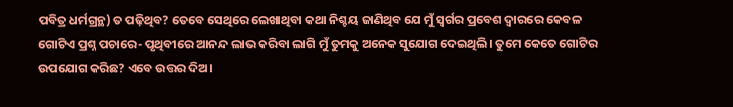ପବିତ୍ର ଧର୍ମଗ୍ରନ୍ଥ) ତ ପଢ଼ିଥିବ? ତେବେ ସେଥିରେ ଲେଖାଥିବା କଥା ନିଶ୍ଚୟ ଜାଣିଥିବ ଯେ ମୁଁ ସ୍ବର୍ଗର ପ୍ରବେଶ ଦ୍ବାରରେ କେବଳ ଗୋଟିଏ ପ୍ରଶ୍ନ ପଚାରେ- ପୃଥିବୀରେ ଆନନ୍ଦ ଲାଭ କରିବା ଲାଗି ମୁଁ ତୁମକୁ ଅନେକ ସୁଯୋଗ ଦେଇଥିଲି। ତୁମେ କେତେ ଗୋଟିର ଉପଯୋଗ କରିଛ? ଏବେ ଉତ୍ତର ଦିଅ।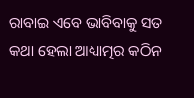ରାବାଇ ଏବେ ଭାବିବାକୁ ସତ କଥା ହେଲା ଆଧ୍ୟାତ୍ମର କଠିନ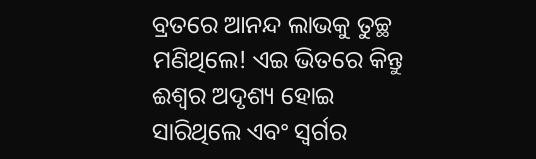ବ୍ରତରେ ଆନନ୍ଦ ଲାଭକୁ ତୁଚ୍ଛ ମଣିଥିଲେ! ଏଇ ଭିତରେ କିନ୍ତୁ ଈଶ୍ବର ଅଦୃଶ୍ୟ ହୋଇ ସାରିଥିଲେ ଏବଂ ସ୍ବର୍ଗର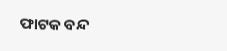ଫାଟକ ବନ୍ଦ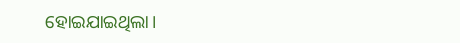ହୋଇଯାଇଥିଲା।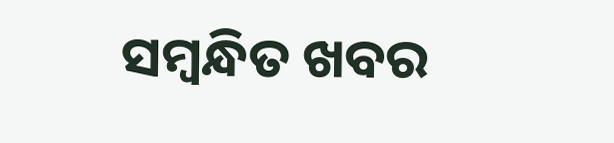ସମ୍ବନ୍ଧିତ ଖବର